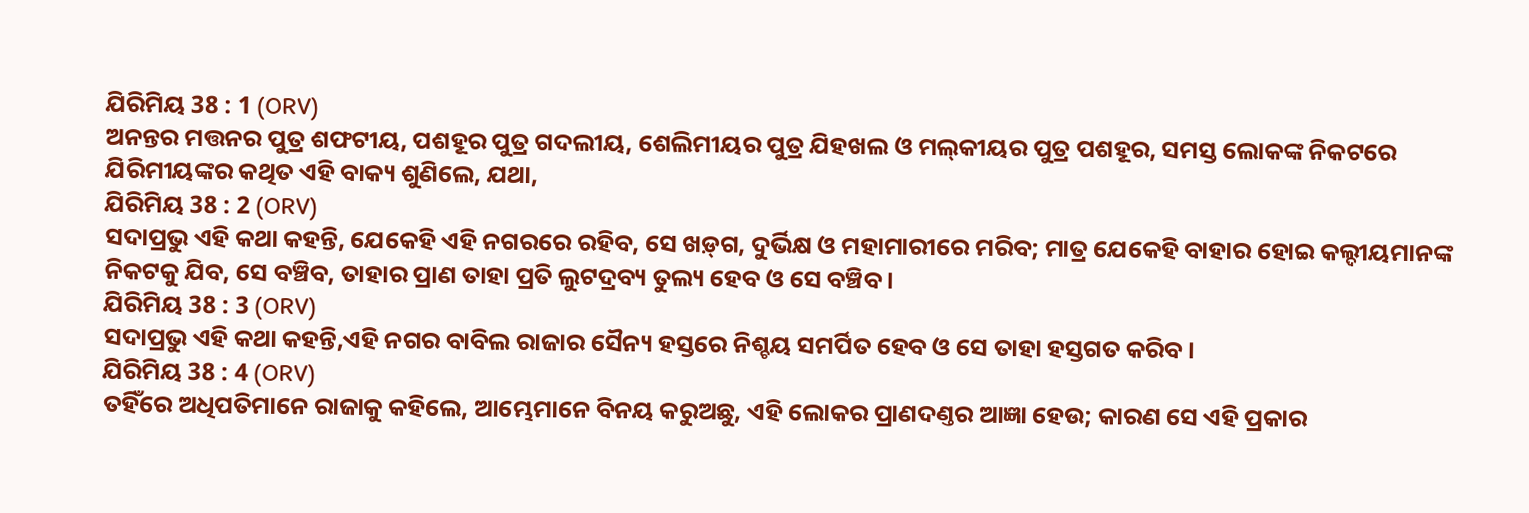ଯିରିମିୟ 38 : 1 (ORV)
ଅନନ୍ତର ମତ୍ତନର ପୁତ୍ର ଶଫଟୀୟ, ପଶହୂର ପୁତ୍ର ଗଦଲୀୟ, ଶେଲିମୀୟର ପୁତ୍ର ଯିହଖଲ ଓ ମଲ୍‍କୀୟର ପୁତ୍ର ପଶହୂର, ସମସ୍ତ ଲୋକଙ୍କ ନିକଟରେ ଯିରିମୀୟଙ୍କର କଥିତ ଏହି ବାକ୍ୟ ଶୁଣିଲେ, ଯଥା,
ଯିରିମିୟ 38 : 2 (ORV)
ସଦାପ୍ରଭୁ ଏହି କଥା କହନ୍ତି, ଯେକେହି ଏହି ନଗରରେ ରହିବ, ସେ ଖଡ଼୍‍ଗ, ଦୁର୍ଭିକ୍ଷ ଓ ମହାମାରୀରେ ମରିବ; ମାତ୍ର ଯେକେହି ବାହାର ହୋଇ କଲ୍ଦୀୟମାନଙ୍କ ନିକଟକୁ ଯିବ, ସେ ବଞ୍ଚିବ, ତାହାର ପ୍ରାଣ ତାହା ପ୍ରତି ଲୁଟଦ୍ରବ୍ୟ ତୁଲ୍ୟ ହେବ ଓ ସେ ବଞ୍ଚିବ ।
ଯିରିମିୟ 38 : 3 (ORV)
ସଦାପ୍ରଭୁ ଏହି କଥା କହନ୍ତି,ଏହି ନଗର ବାବିଲ ରାଜାର ସୈନ୍ୟ ହସ୍ତରେ ନିଶ୍ଚୟ ସମର୍ପିତ ହେବ ଓ ସେ ତାହା ହସ୍ତଗତ କରିବ ।
ଯିରିମିୟ 38 : 4 (ORV)
ତହିଁରେ ଅଧିପତିମାନେ ରାଜାକୁ କହିଲେ, ଆମ୍ଭେମାନେ ବିନୟ କରୁଅଛୁ, ଏହି ଲୋକର ପ୍ରାଣଦଣ୍ତର ଆଜ୍ଞା ହେଉ; କାରଣ ସେ ଏହି ପ୍ରକାର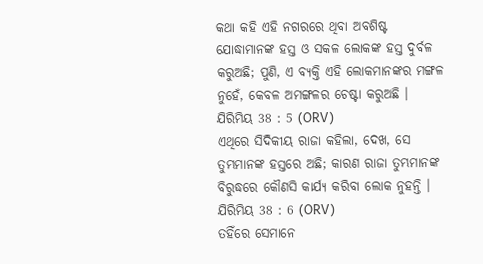କଥା କହି ଏହି ନଗରରେ ଥିବା ଅବଶିଷ୍ଟ ଯୋଦ୍ଧାମାନଙ୍କ ହସ୍ତ ଓ ସକଳ ଲୋକଙ୍କ ହସ୍ତ ଦୁର୍ବଳ କରୁଅଛି; ପୁଣି, ଏ ବ୍ୟକ୍ତି ଏହି ଲୋକମାନଙ୍କର ମଙ୍ଗଳ ନୁହେଁ, କେବଳ ଅମଙ୍ଗଳର ଚେଷ୍ଟା କରୁଅଛି ।
ଯିରିମିୟ 38 : 5 (ORV)
ଏଥିରେ ସିଦିକୀୟ ରାଜା କହିଲା, ଦେଖ, ସେ ତୁମ୍ଭମାନଙ୍କ ହସ୍ତରେ ଅଛି; କାରଣ ରାଜା ତୁମ୍ଭମାନଙ୍କ ବିରୁଦ୍ଧରେ କୌଣସି କାର୍ଯ୍ୟ କରିବା ଲୋକ ନୁହନ୍ତି ।
ଯିରିମିୟ 38 : 6 (ORV)
ତହିଁରେ ସେମାନେ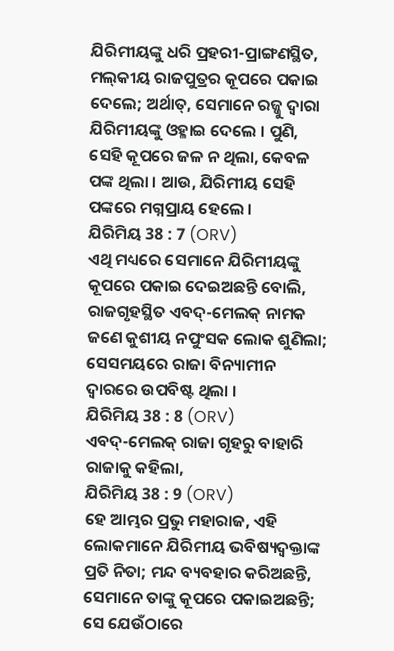ଯିରିମୀୟଙ୍କୁ ଧରି ପ୍ରହରୀ-ପ୍ରାଙ୍ଗଣସ୍ଥିତ, ମଲ୍‍କୀୟ ରାଜପୁତ୍ରର କୂପରେ ପକାଇ ଦେଲେ; ଅର୍ଥାତ୍, ସେମାନେ ରଜ୍ଜୁ ଦ୍ଵାରା ଯିରିମୀୟଙ୍କୁ ଓହ୍ଳାଇ ଦେଲେ । ପୁଣି, ସେହି କୂପରେ ଜଳ ନ ଥିଲା, କେବଳ ପଙ୍କ ଥିଲା । ଆଉ, ଯିରିମୀୟ ସେହି ପଙ୍କରେ ମଗ୍ନପ୍ରାୟ ହେଲେ ।
ଯିରିମିୟ 38 : 7 (ORV)
ଏଥି ମଧ୍ୟରେ ସେମାନେ ଯିରିମୀୟଙ୍କୁ କୂପରେ ପକାଇ ଦେଇଅଛନ୍ତି ବୋଲି, ରାଜଗୃହସ୍ଥିତ ଏବଦ୍-ମେଲକ୍ ନାମକ ଜଣେ କୁଶୀୟ ନପୁଂସକ ଲୋକ ଶୁଣିଲା; ସେସମୟରେ ରାଜା ବିନ୍ୟାମୀନ ଦ୍ଵାରରେ ଉପବିଷ୍ଟ ଥିଲା ।
ଯିରିମିୟ 38 : 8 (ORV)
ଏବଦ୍-ମେଲକ୍ ରାଜା ଗୃହରୁ ବାହାରି ରାଜାକୁ କହିଲା,
ଯିରିମିୟ 38 : 9 (ORV)
ହେ ଆମ୍ଭର ପ୍ରଭୁ ମହାରାଜ, ଏହି ଲୋକମାନେ ଯିରିମୀୟ ଭବିଷ୍ୟଦ୍ବକ୍ତାଙ୍କ ପ୍ରତି ନିତା; ମନ୍ଦ ବ୍ୟବହାର କରିଅଛନ୍ତି, ସେମାନେ ତାଙ୍କୁ କୂପରେ ପକାଇଅଛନ୍ତି; ସେ ଯେଉଁଠାରେ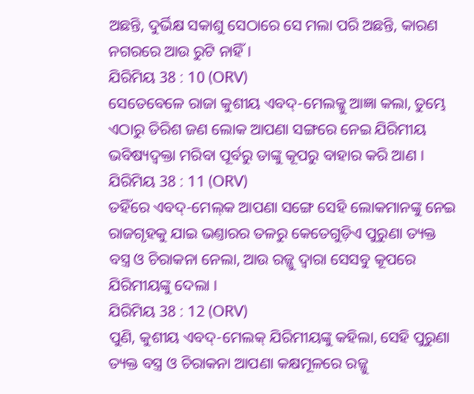ଅଛନ୍ତି, ଦୁର୍ଭିକ୍ଷ ସକାଶୁ ସେଠାରେ ସେ ମଲା ପରି ଅଛନ୍ତି, କାରଣ ନଗରରେ ଆଉ ରୁଟି ନାହିଁ ।
ଯିରିମିୟ 38 : 10 (ORV)
ସେତେବେଳେ ରାଜା କୁଶୀୟ ଏବଦ୍-ମେଲକ୍କୁ ଆଜ୍ଞା କଲା, ତୁମ୍ଭେ ଏଠାରୁ ତିରିଶ ଜଣ ଲୋକ ଆପଣା ସଙ୍ଗରେ ନେଇ ଯିରିମୀୟ ଭବିଷ୍ୟଦ୍ବକ୍ତା ମରିବା ପୂର୍ବରୁ ତାଙ୍କୁ କୂପରୁ ବାହାର କରି ଆଣ ।
ଯିରିମିୟ 38 : 11 (ORV)
ତହିଁରେ ଏବଦ୍-ମେଲ୍‍କ ଆପଣା ସଙ୍ଗେ ସେହି ଲୋକମାନଙ୍କୁ ନେଇ ରାଜଗୃହକୁ ଯାଇ ଭଣ୍ତାରର ତଳରୁ କେତେଗୁଡ଼ିଏ ପୁରୁଣା ତ୍ୟକ୍ତ ବସ୍ତ୍ର ଓ ଚିରାକନା ନେଲା, ଆଉ ରଜ୍ଜୁ ଦ୍ଵାରା ସେସବୁ କୂପରେ ଯିରିମୀୟଙ୍କୁ ଦେଲା ।
ଯିରିମିୟ 38 : 12 (ORV)
ପୁଣି, କୁଶୀୟ ଏବଦ୍-ମେଲକ୍ ଯିରିମୀୟଙ୍କୁ କହିଲା, ସେହି ପୁରୁଣା ତ୍ୟକ୍ତ ବସ୍ତ୍ର ଓ ଚିରାକନା ଆପଣା କକ୍ଷମୂଳରେ ରଜ୍ଜୁ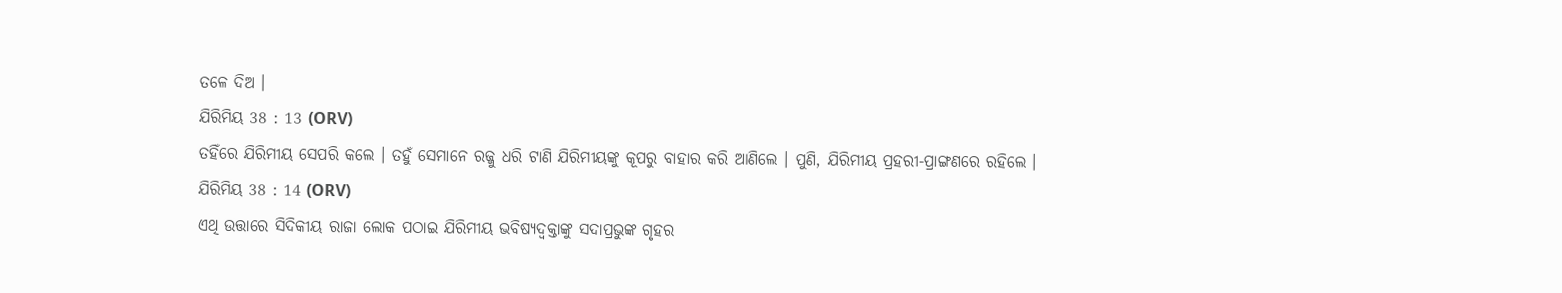ତଳେ ଦିଅ ।
ଯିରିମିୟ 38 : 13 (ORV)
ତହିଁରେ ଯିରିମୀୟ ସେପରି କଲେ । ତହୁଁ ସେମାନେ ରଜ୍ଜୁ ଧରି ଟାଣି ଯିରିମୀୟଙ୍କୁ କୂପରୁ ବାହାର କରି ଆଣିଲେ । ପୁଣି, ଯିରିମୀୟ ପ୍ରହରୀ-ପ୍ରାଙ୍ଗଣରେ ରହିଲେ ।
ଯିରିମିୟ 38 : 14 (ORV)
ଏଥି ଉତ୍ତାରେ ସିଦିକୀୟ ରାଜା ଲୋକ ପଠାଇ ଯିରିମୀୟ ଭବିଷ୍ୟଦ୍ବକ୍ତାଙ୍କୁ ସଦାପ୍ରଭୁଙ୍କ ଗୃହର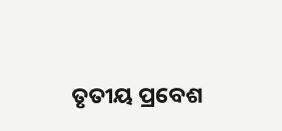ତୃତୀୟ ପ୍ରବେଶ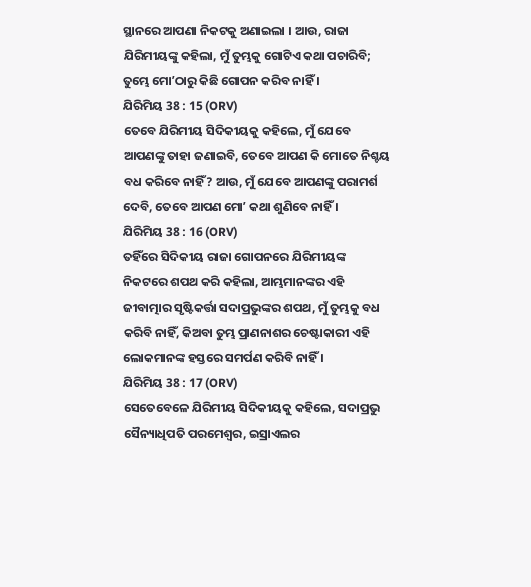ସ୍ଥାନରେ ଆପଣା ନିକଟକୁ ଅଣାଇଲା । ଆଉ, ରାଜା ଯିରିମୀୟଙ୍କୁ କହିଲା, ମୁଁ ତୁମ୍ଭକୁ ଗୋଟିଏ କଥା ପଚାରିବି; ତୁମ୍ଭେ ମୋʼଠାରୁ କିଛି ଗୋପନ କରିବ ନାହିଁ ।
ଯିରିମିୟ 38 : 15 (ORV)
ତେବେ ଯିରିମୀୟ ସିଦିକୀୟକୁ କହିଲେ, ମୁଁ ଯେବେ ଆପଣଙ୍କୁ ତାହା ଜଣାଇବି, ତେବେ ଆପଣ କି ମୋତେ ନିଶ୍ଚୟ ବଧ କରିବେ ନାହିଁ? ଆଉ, ମୁଁ ଯେବେ ଆପଣଙ୍କୁ ପରାମର୍ଶ ଦେବି, ତେବେ ଆପଣ ମୋʼ କଥା ଶୁଣିବେ ନାହିଁ ।
ଯିରିମିୟ 38 : 16 (ORV)
ତହିଁରେ ସିଦିକୀୟ ରାଜା ଗୋପନରେ ଯିରିମୀୟଙ୍କ ନିକଟରେ ଶପଥ କରି କହିଲା, ଆମ୍ଭମାନଙ୍କର ଏହି ଜୀବାତ୍ମାର ସୃଷ୍ଟିକର୍ତ୍ତା ସଦାପ୍ରଭୁଙ୍କର ଶପଥ, ମୁଁ ତୁମ୍ଭକୁ ବଧ କରିବି ନାହିଁ, କିଅବା ତୁମ୍ଭ ପ୍ରାଣନାଶର ଚେଷ୍ଟାକାରୀ ଏହି ଲୋକମାନଙ୍କ ହସ୍ତରେ ସମର୍ପଣ କରିବି ନାହିଁ ।
ଯିରିମିୟ 38 : 17 (ORV)
ସେତେବେଳେ ଯିରିମୀୟ ସିଦିକୀୟକୁ କହିଲେ, ସଦାପ୍ରଭୁ ସୈନ୍ୟାଧିପତି ପରମେଶ୍ଵର, ଇସ୍ରାଏଲର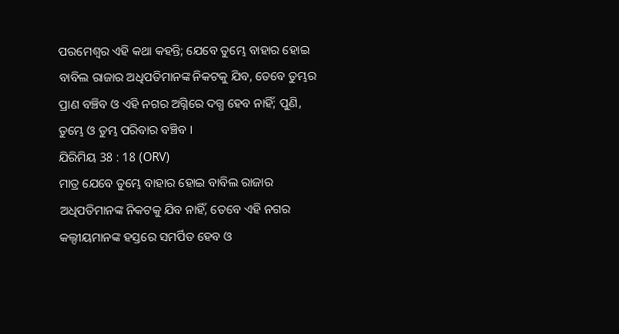ପରମେଶ୍ଵର ଏହି କଥା କହନ୍ତି; ଯେବେ ତୁମ୍ଭେ ବାହାର ହୋଇ ବାବିଲ ରାଜାର ଅଧିପତିମାନଙ୍କ ନିକଟକୁ ଯିବ, ତେବେ ତୁମ୍ଭର ପ୍ରାଣ ବଞ୍ଚିବ ଓ ଏହି ନଗର ଅଗ୍ନିରେ ଦଗ୍ଧ ହେବ ନାହିଁ; ପୁଣି, ତୁମ୍ଭେ ଓ ତୁମ୍ଭ ପରିବାର ବଞ୍ଚିବ ।
ଯିରିମିୟ 38 : 18 (ORV)
ମାତ୍ର ଯେବେ ତୁମ୍ଭେ ବାହାର ହୋଇ ବାବିଲ ରାଜାର ଅଧିପତିମାନଙ୍କ ନିକଟକୁ ଯିବ ନାହିଁ, ତେବେ ଏହି ନଗର କଲ୍ଦୀୟମାନଙ୍କ ହସ୍ତରେ ସମର୍ପିତ ହେବ ଓ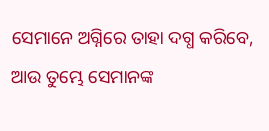ସେମାନେ ଅଗ୍ନିରେ ତାହା ଦଗ୍ଧ କରିବେ, ଆଉ ତୁମ୍ଭେ ସେମାନଙ୍କ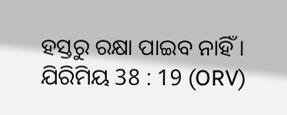ହସ୍ତରୁ ରକ୍ଷା ପାଇବ ନାହିଁ ।
ଯିରିମିୟ 38 : 19 (ORV)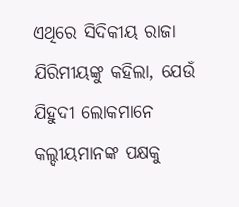ଏଥିରେ ସିଦିକୀୟ ରାଜା ଯିରିମୀୟଙ୍କୁ କହିଲା, ଯେଉଁ ଯିହୁଦୀ ଲୋକମାନେ କଲ୍ଦୀୟମାନଙ୍କ ପକ୍ଷକୁ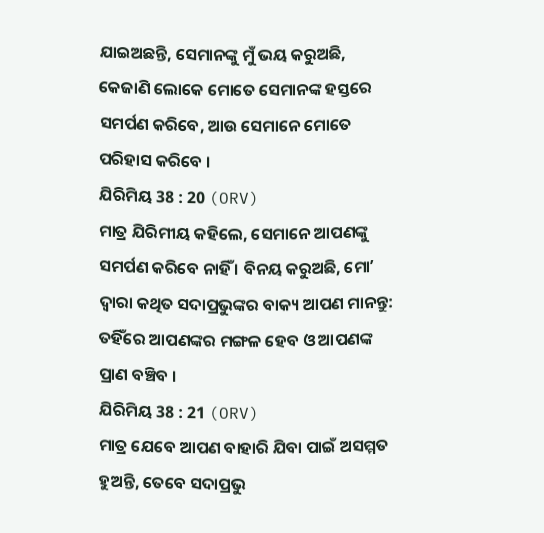ଯାଇଅଛନ୍ତି, ସେମାନଙ୍କୁ ମୁଁ ଭୟ କରୁଅଛି, କେଜାଣି ଲୋକେ ମୋତେ ସେମାନଙ୍କ ହସ୍ତରେ ସମର୍ପଣ କରିବେ, ଆଉ ସେମାନେ ମୋତେ ପରିହାସ କରିବେ ।
ଯିରିମିୟ 38 : 20 (ORV)
ମାତ୍ର ଯିରିମୀୟ କହିଲେ, ସେମାନେ ଆପଣଙ୍କୁ ସମର୍ପଣ କରିବେ ନାହିଁ । ବିନୟ କରୁଅଛି, ମୋʼ ଦ୍ଵାରା କଥିତ ସଦାପ୍ରଭୁଙ୍କର ବାକ୍ୟ ଆପଣ ମାନନ୍ତୁ: ତହିଁରେ ଆପଣଙ୍କର ମଙ୍ଗଳ ହେବ ଓ ଆପଣଙ୍କ ପ୍ରାଣ ବଞ୍ଚିବ ।
ଯିରିମିୟ 38 : 21 (ORV)
ମାତ୍ର ଯେବେ ଆପଣ ବାହାରି ଯିବା ପାଇଁ ଅସମ୍ମତ ହୁଅନ୍ତି, ତେବେ ସଦାପ୍ରଭୁ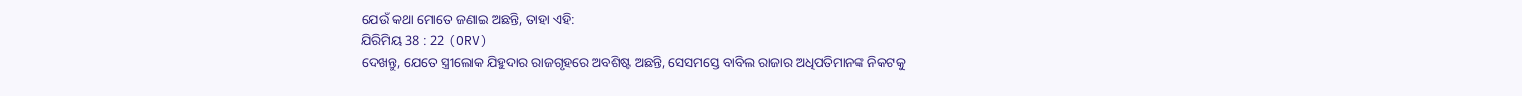ଯେଉଁ କଥା ମୋତେ ଜଣାଇ ଅଛନ୍ତି, ତାହା ଏହି:
ଯିରିମିୟ 38 : 22 (ORV)
ଦେଖନ୍ତୁ, ଯେତେ ସ୍ତ୍ରୀଲୋକ ଯିହୁଦାର ରାଜଗୃହରେ ଅବଶିଷ୍ଟ ଅଛନ୍ତି, ସେସମସ୍ତେ ବାବିଲ ରାଜାର ଅଧିପତିମାନଙ୍କ ନିକଟକୁ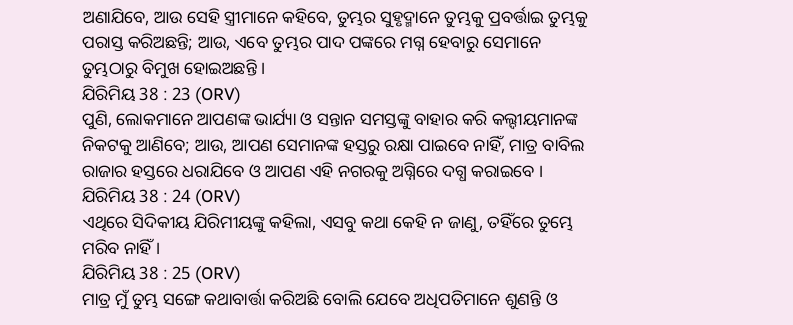ଅଣାଯିବେ, ଆଉ ସେହି ସ୍ତ୍ରୀମାନେ କହିବେ, ତୁମ୍ଭର ସୁହୃଦ୍ମାନେ ତୁମ୍ଭକୁ ପ୍ରବର୍ତ୍ତାଇ ତୁମ୍ଭକୁ ପରାସ୍ତ କରିଅଛନ୍ତି; ଆଉ, ଏବେ ତୁମ୍ଭର ପାଦ ପଙ୍କରେ ମଗ୍ନ ହେବାରୁ ସେମାନେ ତୁମ୍ଭଠାରୁ ବିମୁଖ ହୋଇଅଛନ୍ତି ।
ଯିରିମିୟ 38 : 23 (ORV)
ପୁଣି, ଲୋକମାନେ ଆପଣଙ୍କ ଭାର୍ଯ୍ୟା ଓ ସନ୍ତାନ ସମସ୍ତଙ୍କୁ ବାହାର କରି କଲ୍ଦୀୟମାନଙ୍କ ନିକଟକୁ ଆଣିବେ; ଆଉ, ଆପଣ ସେମାନଙ୍କ ହସ୍ତରୁ ରକ୍ଷା ପାଇବେ ନାହିଁ, ମାତ୍ର ବାବିଲ ରାଜାର ହସ୍ତରେ ଧରାଯିବେ ଓ ଆପଣ ଏହି ନଗରକୁ ଅଗ୍ନିରେ ଦଗ୍ଧ କରାଇବେ ।
ଯିରିମିୟ 38 : 24 (ORV)
ଏଥିରେ ସିଦିକୀୟ ଯିରିମୀୟଙ୍କୁ କହିଲା, ଏସବୁ କଥା କେହି ନ ଜାଣୁ, ତହିଁରେ ତୁମ୍ଭେ ମରିବ ନାହିଁ ।
ଯିରିମିୟ 38 : 25 (ORV)
ମାତ୍ର ମୁଁ ତୁମ୍ଭ ସଙ୍ଗେ କଥାବାର୍ତ୍ତା କରିଅଛି ବୋଲି ଯେବେ ଅଧିପତିମାନେ ଶୁଣନ୍ତି ଓ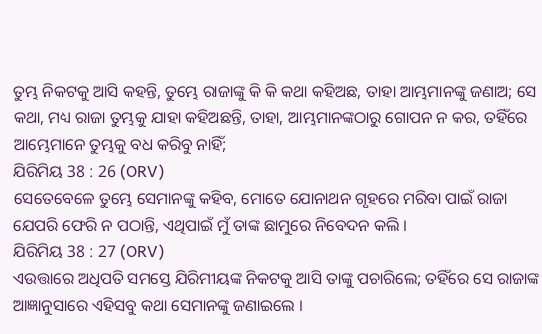ତୁମ୍ଭ ନିକଟକୁ ଆସି କହନ୍ତି, ତୁମ୍ଭେ ରାଜାଙ୍କୁ କି କି କଥା କହିଅଛ, ତାହା ଆମ୍ଭମାନଙ୍କୁ ଜଣାଅ; ସେ କଥା, ମଧ୍ୟ ରାଜା ତୁମ୍ଭକୁ ଯାହା କହିଅଛନ୍ତି, ତାହା, ଆମ୍ଭମାନଙ୍କଠାରୁ ଗୋପନ ନ କର, ତହିଁରେ ଆମ୍ଭେମାନେ ତୁମ୍ଭକୁ ବଧ କରିବୁ ନାହିଁ;
ଯିରିମିୟ 38 : 26 (ORV)
ସେତେବେଳେ ତୁମ୍ଭେ ସେମାନଙ୍କୁ କହିବ, ମୋତେ ଯୋନାଥନ ଗୃହରେ ମରିବା ପାଇଁ ରାଜା ଯେପରି ଫେରି ନ ପଠାନ୍ତି, ଏଥିପାଇଁ ମୁଁ ତାଙ୍କ ଛାମୁରେ ନିବେଦନ କଲି ।
ଯିରିମିୟ 38 : 27 (ORV)
ଏଉତ୍ତାରେ ଅଧିପତି ସମସ୍ତେ ଯିରିମୀୟଙ୍କ ନିକଟକୁ ଆସି ତାଙ୍କୁ ପଚାରିଲେ; ତହିଁରେ ସେ ରାଜାଙ୍କ ଆଜ୍ଞାନୁସାରେ ଏହିସବୁ କଥା ସେମାନଙ୍କୁ ଜଣାଇଲେ ।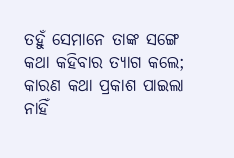ତହୁଁ ସେମାନେ ତାଙ୍କ ସଙ୍ଗେ କଥା କହିବାର ତ୍ୟାଗ କଲେ; କାରଣ କଥା ପ୍ରକାଶ ପାଇଲା ନାହିଁ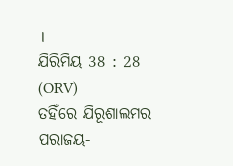।
ଯିରିମିୟ 38 : 28 (ORV)
ତହିଁରେ ଯିରୂଶାଲମର ପରାଜୟ-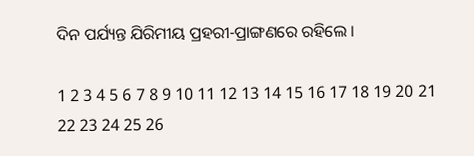ଦିନ ପର୍ଯ୍ୟନ୍ତ ଯିରିମୀୟ ପ୍ରହରୀ-ପ୍ରାଙ୍ଗଣରେ ରହିଲେ ।

1 2 3 4 5 6 7 8 9 10 11 12 13 14 15 16 17 18 19 20 21 22 23 24 25 26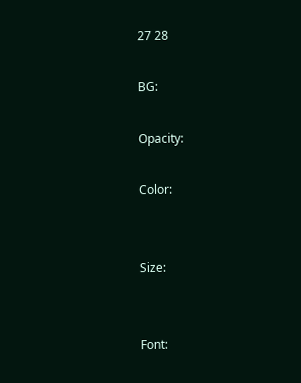27 28

BG:

Opacity:

Color:


Size:


Font: